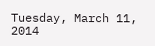Tuesday, March 11, 2014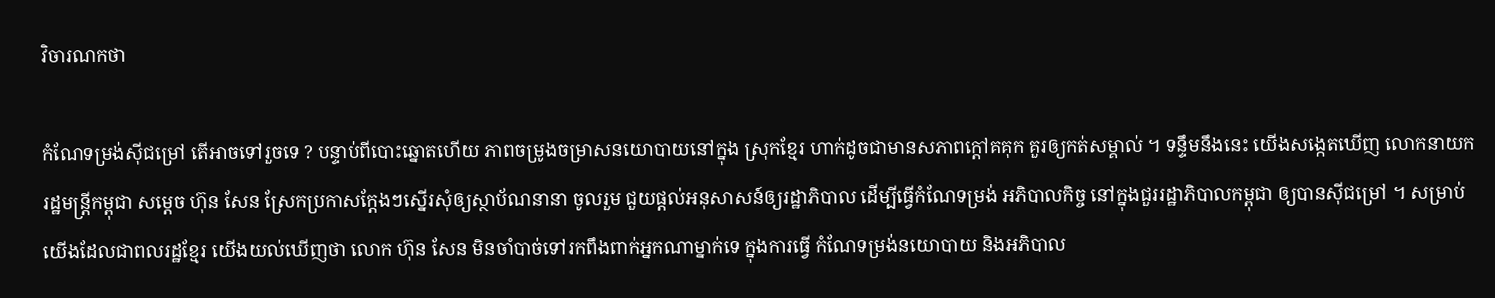វិចារណកថា

កំណែទម្រង់ស៊ីជម្រៅ តើអាចទៅរួចទេ ? បន្ទាប់ពីបោះឆ្នោតហើយ ភាពចម្រូងចម្រាសនយោបាយនៅក្នុង ស្រុកខ្មែរ ហាក់ដូចជាមានសភាពក្តៅគគុក គួរឲ្យកត់សម្គាល់ ។ ទន្ទឹមនឹងនេះ យើងសង្កេតឃើញ លោកនាយករដ្ឋមន្ត្រីកម្ពុជា សម្តេច ហ៊ុន សែន ស្រែកប្រកាសក្តែងៗស្នើរសុំឲ្យស្ថាប័ណនានា ចូលរួម ជួយផ្តល់អនុសាសន៍ឲ្យរដ្ឋាភិបាល ដើម្បីធ្វើកំណែទម្រង់ អភិបាលកិច្ច នៅក្នុងជួររដ្ឋាភិបាលកម្ពុជា ឲ្យបានស៊ីជម្រៅ ។ សម្រាប់យើងដែលជាពលរដ្ឋខ្មែរ យើងយល់ឃើញថា លោក ហ៊ុន សែន មិនចាំបាច់ទៅរកពឹងពាក់អ្នកណាម្នាក់ទេ ក្នុងការធ្វើ កំណែទម្រង់នយោបាយ និងអភិបាល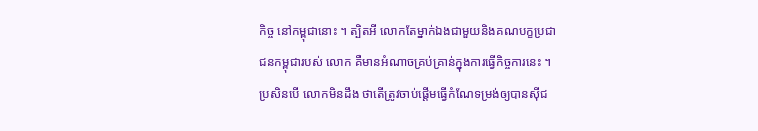កិច្ច នៅកម្ពុជានោះ ។ ត្បិតអី លោកតែម្នាក់ឯងជាមួយនិងគណបក្ខប្រជាជនកម្ពុជារបស់ លោក គឺមានអំណាចគ្រប់គ្រាន់ក្នុងការធ្វើកិច្ចការនេះ ។ ប្រសិនបើ លោកមិនដឹង ថាតើត្រូវចាប់ផ្តើមធ្វើកំណែទម្រង់ឲ្យបានស៊ីជ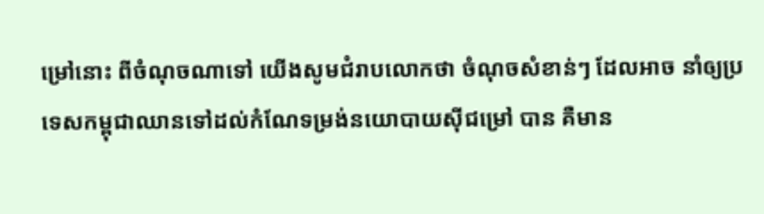ម្រៅនោះ ពីចំណុចណាទៅ យើងសូមជំរាបលោកថា ចំណុចសំខាន់ៗ ដែលអាច នាំឲ្យប្រទេសកម្ពុជាឈានទៅដល់កំណែទម្រង់នយោបាយស៊ីជម្រៅ បាន គឺមាន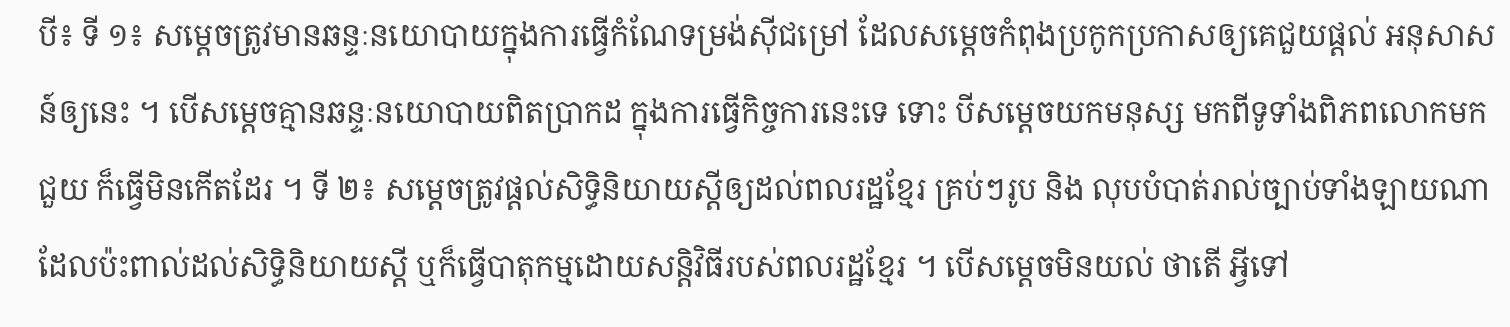បី៖ ទី ១៖ សម្តេចត្រូវមានឆន្ទៈនយោបាយក្នុងការធ្វើកំណែទម្រង់ស៊ីជម្រៅ ដែលសម្តេចកំពុងប្រកូកប្រកាសឲ្យគេជួយផ្តល់ អនុសាសន៍ឲ្យនេះ ។ បើសម្តេចគ្មានឆន្ទៈនយោបាយពិតប្រាកដ ក្នុងការធ្វើកិច្ចការនេះទេ ទោះ បីសម្តេចយកមនុស្ស មកពីទូទាំងពិភពលោកមកជួយ ក៏ធ្វើមិនកើតដែរ ។ ទី ២៖ សម្តេចត្រូវផ្តល់សិទ្ធិនិយាយស្តីឲ្យដល់ពលរដ្ឋខ្មែរ គ្រប់ៗរូប និង លុបបំបាត់រាល់ច្បាប់ទាំងឡាយណា ដែលប៉ះពាល់ដល់សិទ្ធិនិយាយស្តី ឬក៏ធ្វើបាតុកម្មដោយសន្តិវិធីរបស់ពលរដ្ឋខ្មែរ ។ បើសម្តេចមិនយល់ ថាតើ អ្វីទៅ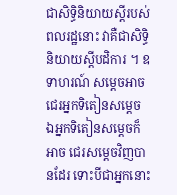ជាសិទ្ធិនិយាយស្តីរបស់ពលរដ្ឋនោះ វាគឺជាសិទ្ធិនិយាយស្តីបដិការ ។ ឧទាហរណ៍ សម្តេចអាចជេរអ្នកទិតៀនសម្តេច ឯអ្នកទិតៀនសម្តេចក៏អាច ជេរសម្តេចវិញបានដែរ ទោះបីជាអ្នកនោះ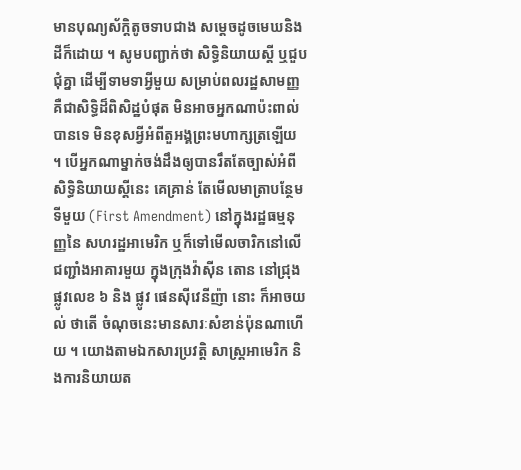មានបុណ្យស័ក្តិតូចទាបជាង សម្តេចដូចមេឃនិងដីក៏ដោយ ។ សូមបញ្ជាក់ថា សិទ្ធិនិយាយស្តី ឬជួបជុំគ្នា ដើម្បីទាមទាអ្វីមួយ សម្រាប់ពលរដ្ឋសាមញ្ញ គឺជាសិទ្ធិដ៏ពិសិដ្ឋបំផុត មិនអាចអ្នកណាប៉ះពាល់បានទេ មិនខុសអ្វីអំពីតួអង្គព្រះមហាក្សត្រឡើយ ។ បើអ្នកណាម្នាក់ចង់ដឹងឲ្យបានរឹតតែច្បាស់អំពីសិទ្ធិនិយាយស្តីនេះ គេគ្រាន់ តែមើលមាត្រាបន្ថែមទីមួយ (First Amendment) នៅក្នុងរដ្ឋធម្មនុញ្ញនៃ សហរដ្ឋអាមេរិក ឬក៏ទៅមើលចារិកនៅលើជញ្ជាំងអាគារមួយ ក្នុងក្រុងវ៉ាស៊ីន តោន នៅជ្រុងផ្លូវលេខ ៦ និង ផ្លូវ ផេនស៊ីវេនីញ៉ា នោះ ក៏អាចយល់ ថាតើ ចំណុចនេះមានសារៈសំខាន់ប៉ុនណាហើយ ។ យោងតាមឯកសារប្រវត្តិ សាស្ត្រអាមេរិក និងការនិយាយត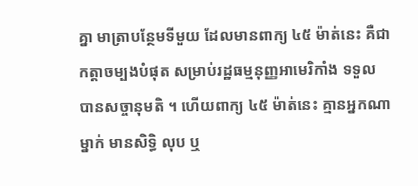គ្នា មាត្រាបន្ថែមទីមួយ ដែលមានពាក្យ ៤៥ ម៉ាត់នេះ គឺជាកត្តាចម្បងបំផុត សម្រាប់រដ្ឋធម្មនុញ្ញអាមេរិកាំង ទទួល បានសច្ចានុមតិ ។ ហើយពាក្យ ៤៥ ម៉ាត់នេះ គ្មានអ្នកណាម្នាក់ មានសិទ្ធិ លុប ឬ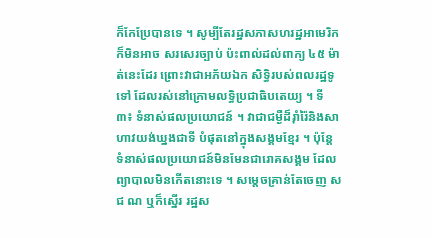ក៏កែប្រែបានទេ ។ សូម្បីតែរដ្ឋសភាសហរដ្ឋអាមេរិក ក៏មិនអាច សរសេរច្បាប់ ប៉ះពាល់ដល់ពាក្យ ៤៥ ម៉ាត់នេះដែរ ព្រោះវាជាអភ័យឯក សិទ្ធិរបស់ពលរដ្ឋទូទៅ ដែលរស់នៅក្រោមលទ្ធិប្រជាធិបតេយ្យ ។ ទី ៣៖ ទំនាស់ផលប្រយោជន៍ ។ វាជាជម្ងឺដ៏រ៉ាំរ៉ៃនិងសាហាវយង់ឃ្នងជាទី បំផុតនៅក្នុងសង្គមខ្មែរ ។ ប៉ុន្តែ ទំនាស់ផលប្រយោជន៍មិនមែនជារោគសង្គម ដែលព្យាបាលមិនកើតនោះទេ ។ សម្តេចគ្រាន់តែចេញ ស ជ ណ ឬក៏ស្នើរ រដ្ឋស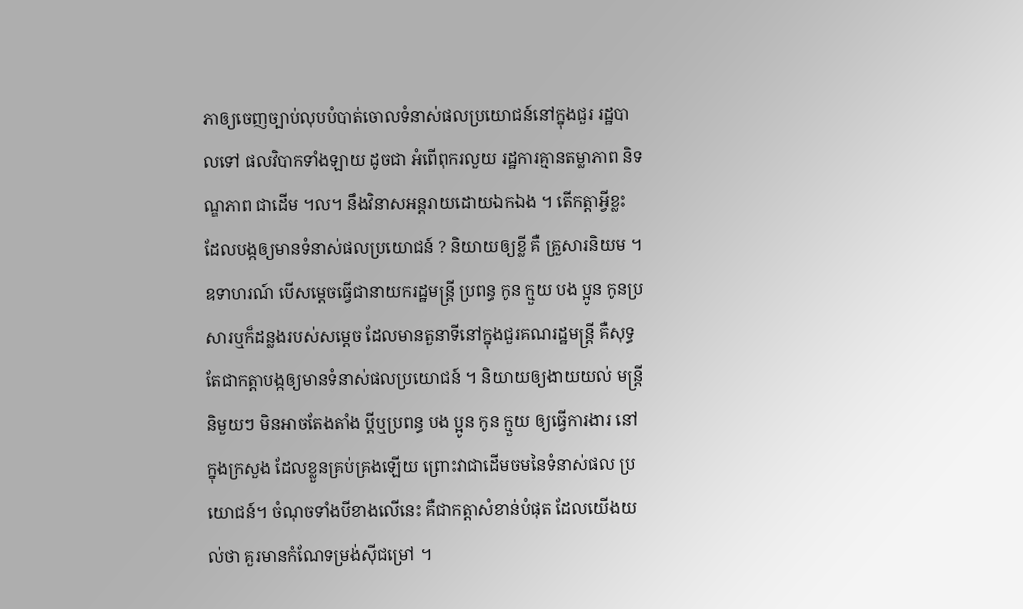ភាឲ្យចេញច្បាប់លុបបំបាត់ចោលទំនាស់ផលប្រយោជន៍នៅក្នុងជួរ រដ្ឋបាលទៅ ផលវិបាកទាំងឡាយ ដូចជា អំពើពុករលួយ រដ្ឋការគ្មានតម្លាភាព និទណ្ឌភាព ជាដើម ។ល។ នឹងវិនាសអន្តរាយដោយឯកឯង ។ តើកត្តាអ្វីខ្លះ ដែលបង្កឲ្យមានទំនាស់ផលប្រយោជន៍ ? និយាយឲ្យខ្លី គឺ គ្រួសារនិយម ។ ឧទាហរណ៍ បើសម្តេចធ្វើជានាយករដ្ឋមន្ត្រី ប្រពន្ធ កូន ក្មួយ បង ប្អូន កូនប្រសារឬក៏ដន្លងរបស់សម្តេច ដែលមានតួនាទីនៅក្នុងជួរគណរដ្ឋមន្ត្រី គឺសុទ្ធតែជាកត្តាបង្កឲ្យមានទំនាស់ផលប្រយោជន៍ ។ និយាយឲ្យងាយយល់ មន្ត្រីនិមួយៗ មិនអាចតែងតាំង ប្តីឬប្រពន្ធ បង ប្អូន កូន ក្មួយ ឲ្យធ្វើការងារ នៅក្នុងក្រសួង ដែលខ្លួនគ្រប់គ្រងឡើយ ព្រោះវាជាដើមចមនៃទំនាស់ផល ប្រយោជន៍។ ចំណុចទាំងបីខាងលើនេះ គឺជាកត្តាសំខាន់បំផុត ដែលយើងយល់ថា គួរមានកំណែទម្រង់ស៊ីជម្រៅ ។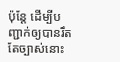ប៉ុន្តែ ដើម្បីបញ្ជាក់ឲ្យបានរឹតតែច្បាស់នោះ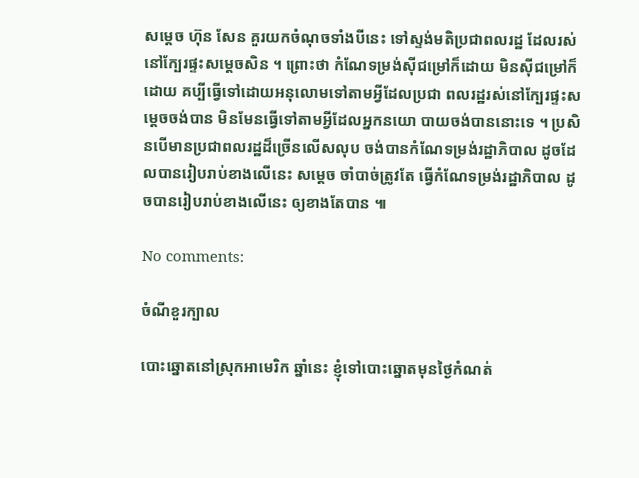សម្តេច ហ៊ុន សែន គួរយកចំណុចទាំងបីនេះ ទៅស្ទង់មតិប្រជាពលរដ្ឋ ដែលរស់នៅក្បែរផ្ទះសម្តេចសិន ។ ព្រោះថា កំណែទម្រង់ស៊ីជម្រៅក៏ដោយ មិនស៊ីជម្រៅក៏ដោយ គប្បីធ្វើទៅដោយអនុលោមទៅតាមអ្វីដែលប្រជា ពលរដ្ឋរស់នៅក្បែរផ្ទះសម្តេចចង់បាន មិនមែនធ្វើទៅតាមអ្វីដែលអ្នកនយោ បាយចង់បាននោះទេ ។ ប្រសិនបើមានប្រជាពលរដ្ឋដ៏ច្រើនលើសលុប ចង់បានកំណែទម្រង់រដ្ឋាភិបាល ដូចដែលបានរៀបរាប់ខាងលើនេះ សម្តេច ចាំបាច់ត្រូវតែ ធ្វើកំណែទម្រង់រដ្ឋាភិបាល ដូចបានរៀបរាប់ខាងលើនេះ ឲ្យខាងតែបាន ៕

No comments:

ចំណីខួរក្បាល

បោះឆ្នោតនៅស្រុកអាមេរិក ឆ្នាំនេះ ខ្ញុំទៅបោះឆ្នោតមុនថ្ងៃកំណត់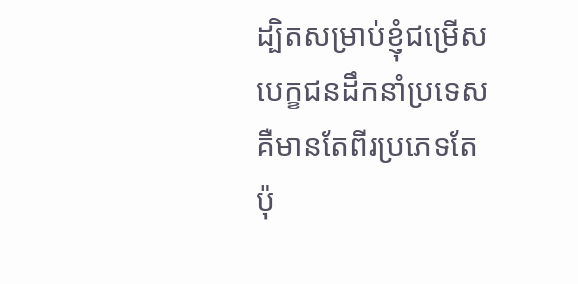ដ្បិតសម្រាប់ខ្ញុំជម្រើសបេក្ខជនដឹកនាំប្រទេសគឺមានតែពីរប្រភេទតែប៉ុ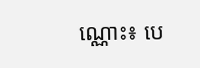ណ្ណោះ៖ បេ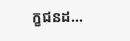ក្ខជនដ...